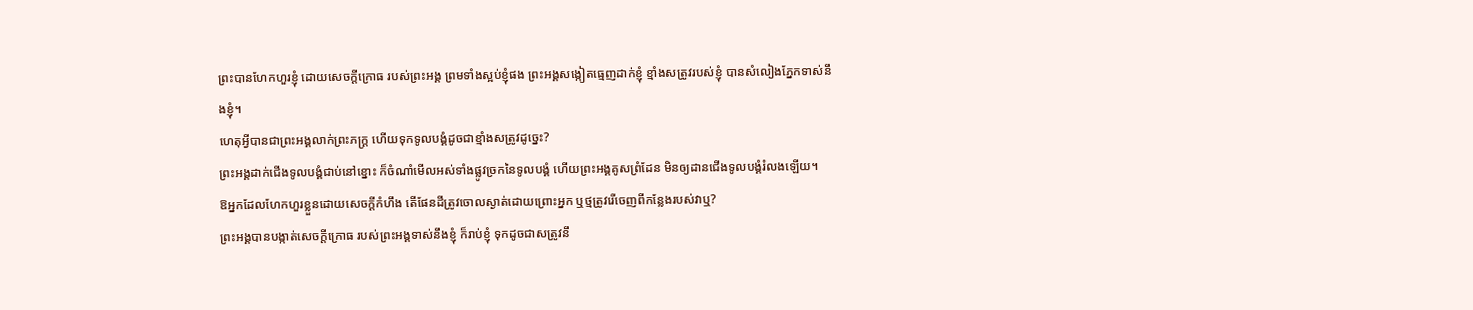ព្រះបានហែកហួរខ្ញុំ ដោយសេចក្ដីក្រោធ របស់ព្រះអង្គ ព្រមទាំងស្អប់ខ្ញុំផង ព្រះអង្គសង្កៀតធ្មេញដាក់ខ្ញុំ ខ្មាំងសត្រូវរបស់ខ្ញុំ បានសំលៀងភ្នែកទាស់នឹងខ្ញុំ។
ហេតុអ្វីបានជាព្រះអង្គលាក់ព្រះភក្ត្រ ហើយទុកទូលបង្គំដូចជាខ្មាំងសត្រូវដូច្នេះ?
ព្រះអង្គដាក់ជើងទូលបង្គំជាប់នៅខ្នោះ ក៏ចំណាំមើលអស់ទាំងផ្លូវច្រកនៃទូលបង្គំ ហើយព្រះអង្គគូសព្រំដែន មិនឲ្យដានជើងទូលបង្គំរំលងឡើយ។
ឱអ្នកដែលហែកហួរខ្លួនដោយសេចក្ដីកំហឹង តើផែនដីត្រូវចោលស្ងាត់ដោយព្រោះអ្នក ឬថ្មត្រូវរើចេញពីកន្លែងរបស់វាឬ?
ព្រះអង្គបានបង្កាត់សេចក្ដីក្រោធ របស់ព្រះអង្គទាស់នឹងខ្ញុំ ក៏រាប់ខ្ញុំ ទុកដូចជាសត្រូវនឹ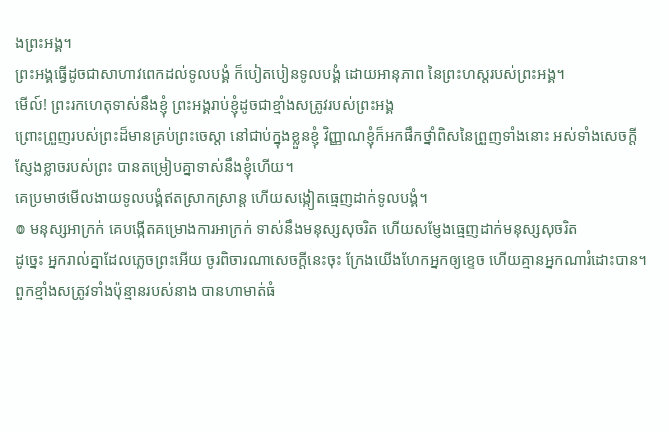ងព្រះអង្គ។
ព្រះអង្គធ្វើដូចជាសាហាវពេកដល់ទូលបង្គំ ក៏បៀតបៀនទូលបង្គំ ដោយអានុភាព នៃព្រះហស្តរបស់ព្រះអង្គ។
មើល៍! ព្រះរកហេតុទាស់នឹងខ្ញុំ ព្រះអង្គរាប់ខ្ញុំដូចជាខ្មាំងសត្រូវរបស់ព្រះអង្គ
ព្រោះព្រួញរបស់ព្រះដ៏មានគ្រប់ព្រះចេស្តា នៅជាប់ក្នុងខ្លួនខ្ញុំ វិញ្ញាណខ្ញុំក៏អកផឹកថ្នាំពិសនៃព្រួញទាំងនោះ អស់ទាំងសេចក្ដីស្ញែងខ្លាចរបស់ព្រះ បានតម្រៀបគ្នាទាស់នឹងខ្ញុំហើយ។
គេប្រមាថមើលងាយទូលបង្គំឥតស្រាកស្រាន្ត ហើយសង្កៀតធ្មេញដាក់ទូលបង្គំ។
៙ មនុស្សអាក្រក់ គេបង្កើតគម្រោងការអាក្រក់ ទាស់នឹងមនុស្សសុចរិត ហើយសម្ញែងធ្មេញដាក់មនុស្សសុចរិត
ដូច្នេះ អ្នករាល់គ្នាដែលភ្លេចព្រះអើយ ចូរពិចារណាសេចក្ដីនេះចុះ ក្រែងយើងហែកអ្នកឲ្យខ្ទេច ហើយគ្មានអ្នកណារំដោះបាន។
ពួកខ្មាំងសត្រូវទាំងប៉ុន្មានរបស់នាង បានហាមាត់ធំ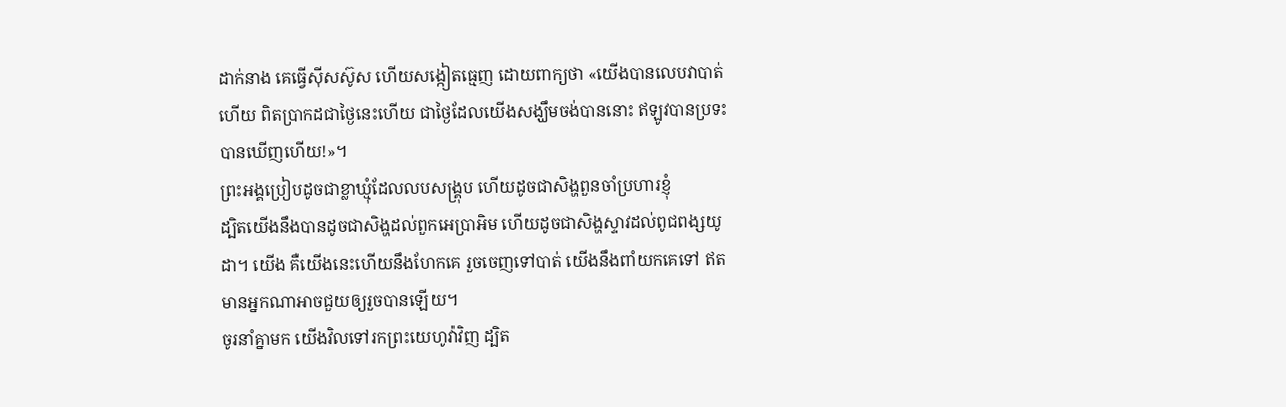ដាក់នាង គេធ្វើស៊ីសស៊ូស ហើយសង្កៀតធ្មេញ ដោយពាក្យថា «យើងបានលេបវាបាត់ហើយ ពិតប្រាកដជាថ្ងៃនេះហើយ ជាថ្ងៃដែលយើងសង្ឃឹមចង់បាននោះ ឥឡូវបានប្រទះ បានឃើញហើយ!»។
ព្រះអង្គប្រៀបដូចជាខ្លាឃ្មុំដែលលបសង្គ្រុប ហើយដូចជាសិង្ហពួនចាំប្រហារខ្ញុំ
ដ្បិតយើងនឹងបានដូចជាសិង្ហដល់ពួកអេប្រាអិម ហើយដូចជាសិង្ហស្ទាវដល់ពូជពង្សយូដា។ យើង គឺយើងនេះហើយនឹងហែកគេ រួចចេញទៅបាត់ យើងនឹងពាំយកគេទៅ ឥតមានអ្នកណាអាចជួយឲ្យរួចបានឡើយ។
ចូរនាំគ្នាមក យើងវិលទៅរកព្រះយេហូវ៉ាវិញ ដ្បិត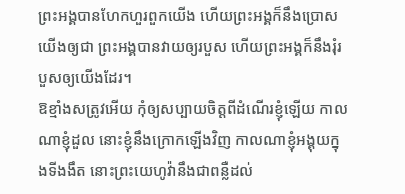ព្រះអង្គបានហែកហួរពួកយើង ហើយព្រះអង្គក៏នឹងប្រោសយើងឲ្យជា ព្រះអង្គបានវាយឲ្យរបួស ហើយព្រះអង្គក៏នឹងរុំរបួសឲ្យយើងដែរ។
ឱខ្មាំងសត្រូវអើយ កុំឲ្យសប្បាយចិត្តពីដំណើរខ្ញុំឡើយ កាលណាខ្ញុំដួល នោះខ្ញុំនឹងក្រោកឡើងវិញ កាលណាខ្ញុំអង្គុយក្នុងទីងងឹត នោះព្រះយេហូវ៉ានឹងជាពន្លឺដល់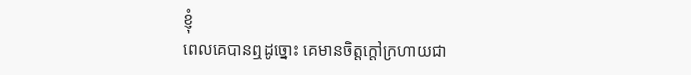ខ្ញុំ
ពេលគេបានឮដូច្នោះ គេមានចិត្តក្តៅក្រហាយជា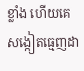ខ្លាំង ហើយគេសង្កៀតធ្មេញដា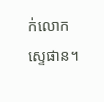ក់លោកស្ទេផាន។